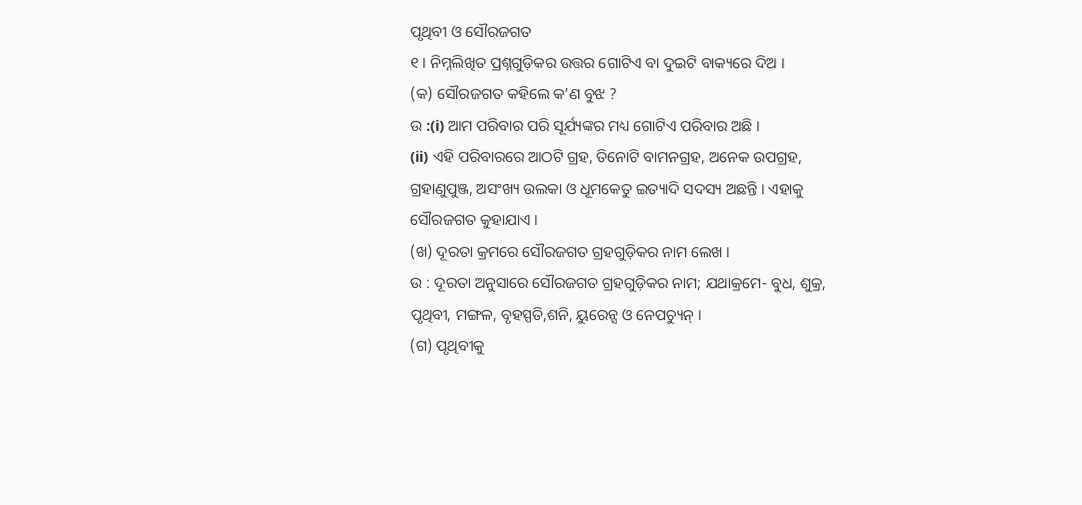ପୃଥିବୀ ଓ ସୌରଜଗତ
୧ । ନିମ୍ନଲିଖିତ ପ୍ରଶ୍ନଗୁଡ଼ିକର ଉତ୍ତର ଗୋଟିଏ ବା ଦୁଇଟି ବାକ୍ୟରେ ଦିଅ ।
(କ) ସୌରଜଗତ କହିଲେ କ’ଣ ବୁଝ ?
ଉ :(i) ଆମ ପରିବାର ପରି ସୂର୍ଯ୍ୟଙ୍କର ମଧ୍ୟ ଗୋଟିଏ ପରିବାର ଅଛି ।
(ii) ଏହି ପରିବାରରେ ଆଠଟି ଗ୍ରହ, ତିନୋଟି ବାମନଗ୍ରହ, ଅନେକ ଉପଗ୍ରହ, ଗ୍ରହାଣୁପୁଞ୍ଜ, ଅସଂଖ୍ୟ ଉଲକା ଓ ଧୂମକେତୁ ଇତ୍ୟାଦି ସଦସ୍ୟ ଅଛନ୍ତି । ଏହାକୁ ସୌରଜଗତ କୁହାଯାଏ ।
(ଖ) ଦୂରତା କ୍ରମରେ ସୌରଜଗତ ଗ୍ରହଗୁଡ଼ିକର ନାମ ଲେଖ ।
ଉ : ଦୂରତା ଅନୁସାରେ ସୌରଜଗତ ଗ୍ରହଗୁଡ଼ିକର ନାମ; ଯଥାକ୍ରମେ- ବୁଧ, ଶୁକ୍ର, ପୃଥିବୀ, ମଙ୍ଗଳ, ବୃହସ୍ପତି,ଶନି, ୟୁରେନ୍ସ ଓ ନେପଚ୍ୟୁନ୍ ।
(ଗ) ପୃଥିବୀକୁ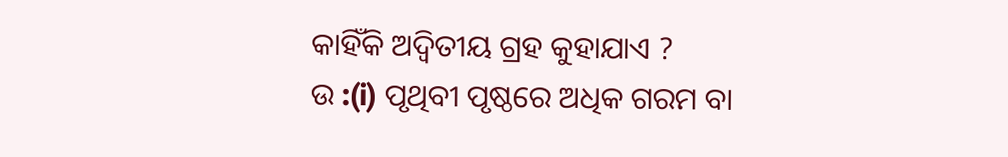କାହିଁକି ଅଦ୍ବିତୀୟ ଗ୍ରହ କୁହାଯାଏ ?
ଉ :(i) ପୃଥିବୀ ପୃଷ୍ଠରେ ଅଧିକ ଗରମ ବା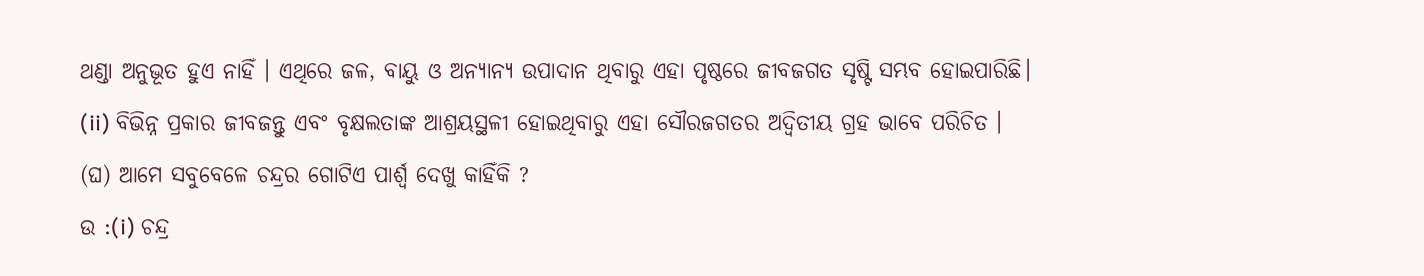ଥଣ୍ଡା ଅନୁଭୂତ ହୁଏ ନାହିଁ । ଏଥିରେ ଜଳ, ବାୟୁ ଓ ଅନ୍ୟାନ୍ୟ ଉପାଦାନ ଥିବାରୁ ଏହା ପୃଷ୍ଠରେ ଜୀବଜଗତ ସୃଷ୍ଟି ସମ୍ଭବ ହୋଇପାରିଛି।
(ii) ବିଭିନ୍ନ ପ୍ରକାର ଜୀବଜନ୍ତୁ ଏବଂ ବୃକ୍ଷଲତାଙ୍କ ଆଶ୍ରୟସ୍ଥଳୀ ହୋଇଥିବାରୁ ଏହା ସୌରଜଗତର ଅଦ୍ବିତୀୟ ଗ୍ରହ ଭାବେ ପରିଚିତ ।
(ଘ) ଆମେ ସବୁବେଳେ ଚନ୍ଦ୍ରର ଗୋଟିଏ ପାର୍ଶ୍ଵ ଦେଖୁ କାହିଁକି ?
ଉ :(i) ଚନ୍ଦ୍ର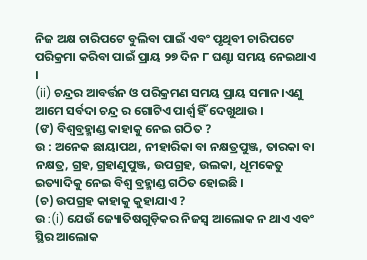ନିଜ ଅକ୍ଷ ଚାରିପଟେ ବୁଲିବା ପାଇଁ ଏବଂ ପୃଥିବୀ ଚାରିପଟେ ପରିକ୍ରମା କରିବା ପାଇଁ ପ୍ରାୟ ୨୭ ଦିନ ୮ ଘଣ୍ଟା ସମୟ ନେଇଥାଏ ।
(ii) ଚନ୍ଦ୍ରର ଆବର୍ତ୍ତନ ଓ ପରିକ୍ରମଣ ସମୟ ପ୍ରାୟ ସମାନ।ଏଣୁ ଆମେ ସର୍ବଦା ଚନ୍ଦ୍ର ର ଗୋଟିଏ ପାର୍ଶ୍ବ ହିଁ ଦେଖୁଥାଉ ।
(ଙ) ବିଶ୍ୱବ୍ରହ୍ମାଣ୍ଡ କାହାକୁ ନେଇ ଗଠିତ ?
ଉ : ଅନେକ ଛାୟାପଥ, ନୀହାରିକା ବା ନକ୍ଷତ୍ରପୁଞ୍ଜ, ତାରକା ବା ନକ୍ଷତ୍ର, ଗ୍ରହ, ଗ୍ରହାଣୁପୁଞ୍ଜ, ଉପଗ୍ରହ, ଉଲକା, ଧୂମକେତୁ ଇତ୍ୟାଦିକୁ ନେଇ ବିଶ୍ୱ ବ୍ରହ୍ମାଣ୍ଡ ଗଠିତ ହୋଇଛି ।
(ଚ) ଉପଗ୍ରହ କାହାକୁ କୁହାଯାଏ ?
ଉ :(i) ଯେଉଁ ଜ୍ୟୋତିଷଗୁଡ଼ିକର ନିଜସ୍ୱ ଆଲୋକ ନ ଥାଏ ଏବଂ ସ୍ଥିର ଆଲୋକ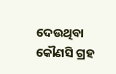ଦେଉଥିବା କୌଣସି ଗ୍ରହ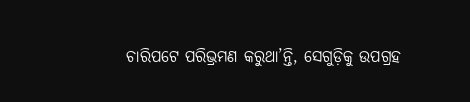ଚାରିପଟେ ପରିଭ୍ରମଣ କରୁଥା’ନ୍ତି, ସେଗୁଡ଼ିକୁ ଉପଗ୍ରହ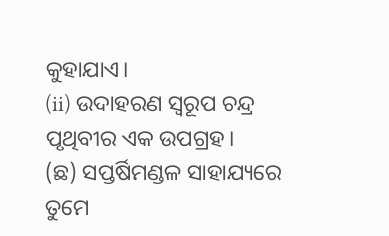କୁହାଯାଏ।
(ii) ଉଦାହରଣ ସ୍ୱରୂପ ଚନ୍ଦ୍ର ପୃଥିବୀର ଏକ ଉପଗ୍ରହ।
(ଛ) ସପ୍ତର୍ଷିମଣ୍ଡଳ ସାହାଯ୍ୟରେ ତୁମେ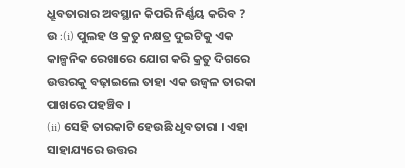ଧ୍ରୂବତାରାର ଅବସ୍ଥାନ କିପରି ନିର୍ଣ୍ଣୟ କରିବ ?
ଉ :(i) ପୁଲହ ଓ କ୍ରତୁ ନକ୍ଷତ୍ର ଦୁଇଟିକୁ ଏକ କାଳ୍ପନିକ ରେଖାରେ ଯୋଗ କରି କ୍ରତୁ ଦିଗରେ ଉତ୍ତରକୁ ବଢ଼ାଇଲେ ତାହା ଏକ ଉଜ୍ଵଳ ତାରକା ପାଖରେ ପହଞ୍ଚିବ ।
(ii) ସେହି ତାରକାଟି ହେଉଛି ଧୃବତାରା । ଏହା ସାହାଯ୍ୟରେ ଉତ୍ତର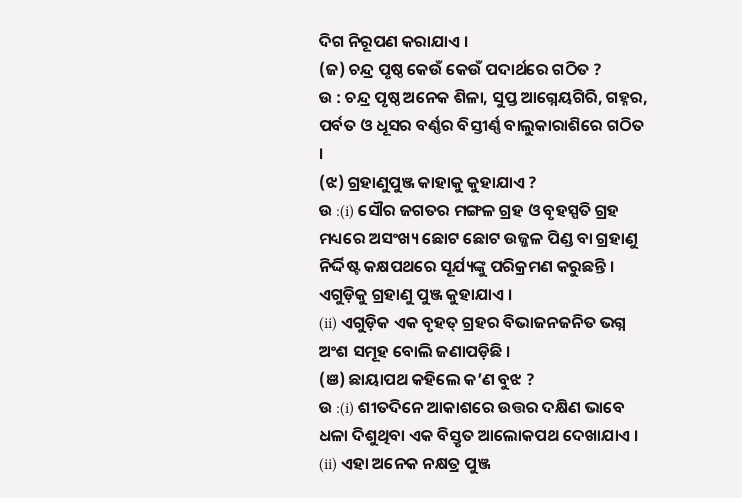ଦିଗ ନିରୂପଣ କରାଯାଏ ।
(ଜ) ଚନ୍ଦ୍ର ପୃଷ୍ଠ କେଉଁ କେଉଁ ପଦାର୍ଥରେ ଗଠିତ ?
ଉ : ଚନ୍ଦ୍ର ପୃଷ୍ଠ ଅନେକ ଶିଳା, ସୁପ୍ତ ଆଗ୍ନେୟଗିରି, ଗହ୍ନର, ପର୍ବତ ଓ ଧୂସର ବର୍ଣ୍ଣର ବିସ୍ତୀର୍ଣ୍ଣ ବାଲୁକାରାଶିରେ ଗଠିତ ।
(ଝ) ଗ୍ରହାଣୁପୁଞ୍ଜ କାହାକୁ କୁହାଯାଏ ?
ଉ :(i) ସୌର ଜଗତର ମଙ୍ଗଳ ଗ୍ରହ ଓ ବୃହସ୍ପତି ଗ୍ରହ ମଧ୍ୟରେ ଅସଂଖ୍ୟ ଛୋଟ ଛୋଟ ଉଜ୍ଜଳ ପିଣ୍ଡ ବା ଗ୍ରହାଣୁ ନିର୍ଦ୍ଦିଷ୍ଟ କକ୍ଷପଥରେ ସୂର୍ଯ୍ୟଙ୍କୁ ପରିକ୍ରମଣ କରୁଛନ୍ତି । ଏଗୁଡ଼ିକୁ ଗ୍ରହାଣୁ ପୁଞ୍ଜ କୁହାଯାଏ ।
(ii) ଏଗୁଡ଼ିକ ଏକ ବୃହତ୍ ଗ୍ରହର ବିଭାଜନଜନିତ ଭଗ୍ନ ଅଂଶ ସମୂହ ବୋଲି ଜଣାପଡ଼ିଛି ।
(ଞ) ଛାୟାପଥ କହିଲେ କ’ଣ ବୁଝ ?
ଉ :(i) ଶୀତଦିନେ ଆକାଶରେ ଉତ୍ତର ଦକ୍ଷିଣ ଭାବେ ଧଳା ଦିଶୁଥିବା ଏକ ବିସ୍ତୃତ ଆଲୋକପଥ ଦେଖାଯାଏ ।
(ii) ଏହା ଅନେକ ନକ୍ଷତ୍ର ପୁଞ୍ଜ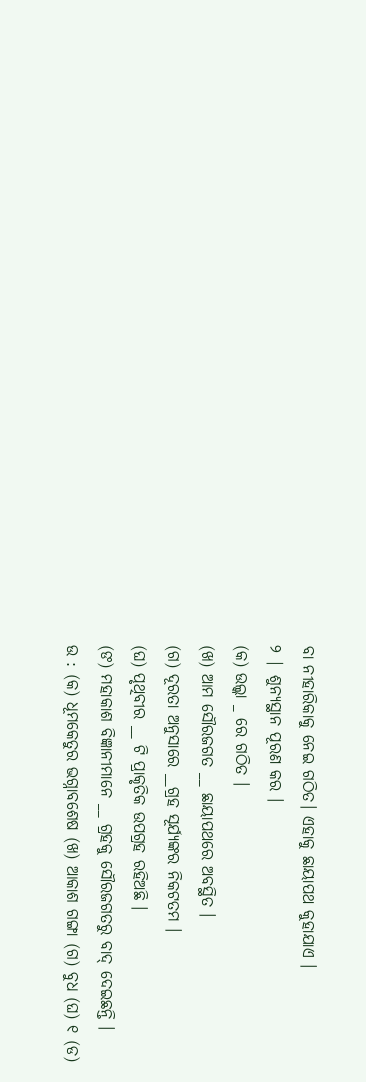ବା ନୀହାରିକାକୁ ନେଇ ଗଠିତ। ଏହାକୁ ଛାୟାପଥ କୁହାଯାଏ ।
୨ | ଶୁନ୍ୟସ୍ଥାନ ପୂରଣ କର ।
(କ) ଉଲ୍କା _ ରେ ଗଠିତ ।
(ଖ) ଆମ ସୌରଜଗତ __ ଛାୟାପଥରେ ଅବସ୍ଥିତ ।
(ଗ) ଦୂରତା ଅନୁସାରେ __ଗ୍ରହ ସୂର୍ଯ୍ୟଙ୍କର ନିକଟତମ ।
(ଘ) ପୃଥିବୀର __ ଟି ପ୍ରାକୃତିକ ଉପଗ୍ରହ ରହିଅଛି ।
(ଙ) ମହାକାଶ ବିଜ୍ଞାନୀମାନେ __ ଗ୍ରହକୁ ସୌରଜଗତରୁ ବାଦ୍ ଦେଇଛନ୍ତି ।
ଉ : (କ) ଧୂମକେତୁର ଭଗ୍ନାବଶେଷ (ଖ) ଆକାଶ ଗଙ୍ଗା (ଗ) ବୁଧ (ଘ) ୧ (ଡ)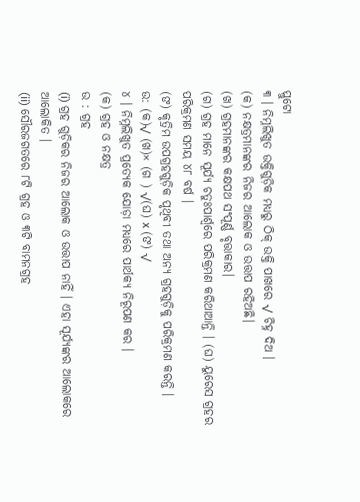ପ୍ଲୁଟୋ
୩ । ନିମ୍ନଲିଖୁତ ଉକ୍ତିଗୁଡ଼ିକ ମଧ୍ୟରୁ ଠିକ୍ ଉକ୍ତି ପାଖରେ √ ଚିହ୍ନ ଦିଅ ।
(କ) ନକ୍ଷତ୍ରମାନଙ୍କର ନିଜର ଆଲୋକ ଓ ଉତ୍ତାପ ରହିଅଛି।
(ଖ) ଗ୍ରହମାନଙ୍କର କକ୍ଷପଥ ସଂପୂର୍ଣ୍ଣ ବୃତ୍ତାକାର।
(ଗ) ଗ୍ରହ ମାନେ ସୂର୍ଯ୍ୟ ଚତୁଃପାର୍ଶ୍ଵରେ ପରିକ୍ରମଣ କରିଥାଆନ୍ତି । (ଘ) ୟୁରେସ ଗ୍ରହର ପରିକ୍ରମଣ ସମୟ ୪୮ ବର୍ଷ ।
(ଙ) କୃତ୍ରିମ ଉପଗ୍ରହଗୁଡ଼ିକ ପୃଥିବୀ ତଥା ଅନ୍ୟ ଗ୍ରହଗୁଡ଼ିକୁ ପରିକ୍ରମଣ କରନ୍ତି ।
ଉ: (କ)√ (ଖ)× (ଗ ) √(ଘ) x (ଙ) √
୪ । ନିମ୍ନଲିଖୁତ ପ୍ରତ୍ୟେକ ଯୋଡ଼ା ମଧ୍ୟରେ ପାର୍ଥକ୍ୟ ନିରୂପଣ କର ।
(କ) ଗ୍ରହ ଓ ନକ୍ଷତ୍ର
ଉ : ଗ୍ରହ
(i) ଗ୍ରହ ଗୁଡ଼ିକର ନିଜର ଆଲୋକ ଓ ଉତ୍ତାପ ନାହିଁ । ଏହା ସୂର୍ଯ୍ୟଙ୍କର ଆଲୋକରେ ଆଲୋକିତ ।
(ii) ସୌରଜଗତରେ ୮ଟି ଗ୍ରହ ଓ ୩ଟି ବାମନଗ୍ରହ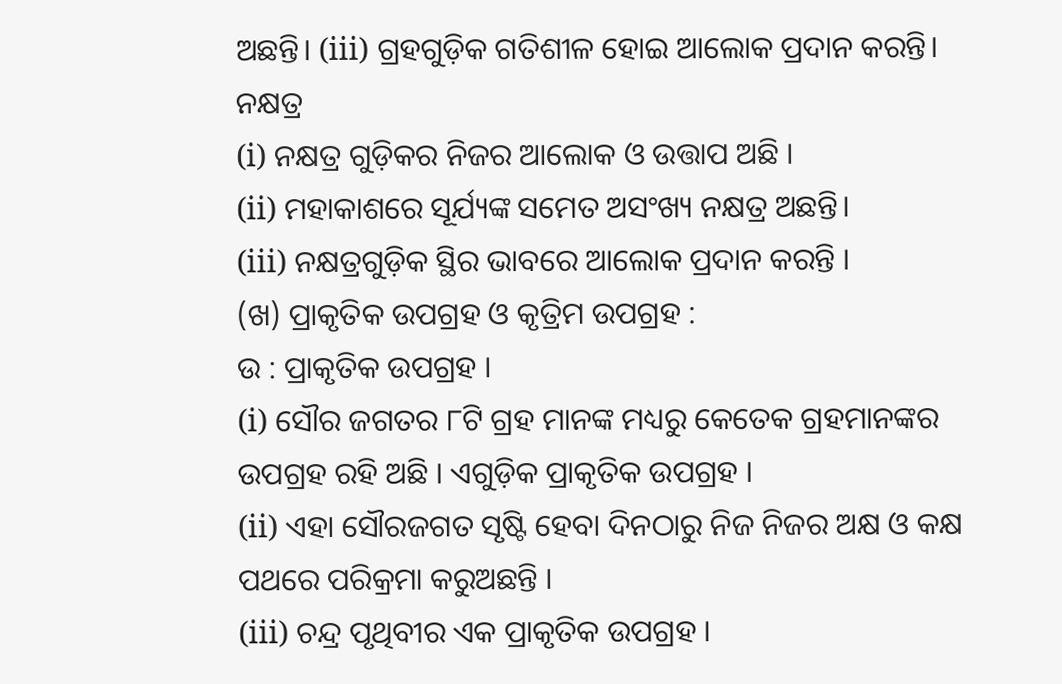ଅଛନ୍ତି। (iii) ଗ୍ରହଗୁଡ଼ିକ ଗତିଶୀଳ ହୋଇ ଆଲୋକ ପ୍ରଦାନ କରନ୍ତି।
ନକ୍ଷତ୍ର
(i) ନକ୍ଷତ୍ର ଗୁଡ଼ିକର ନିଜର ଆଲୋକ ଓ ଉତ୍ତାପ ଅଛି ।
(ii) ମହାକାଶରେ ସୂର୍ଯ୍ୟଙ୍କ ସମେତ ଅସଂଖ୍ୟ ନକ୍ଷତ୍ର ଅଛନ୍ତି।
(iii) ନକ୍ଷତ୍ରଗୁଡ଼ିକ ସ୍ଥିର ଭାବରେ ଆଲୋକ ପ୍ରଦାନ କରନ୍ତି ।
(ଖ) ପ୍ରାକୃତିକ ଉପଗ୍ରହ ଓ କୃତ୍ରିମ ଉପଗ୍ରହ :
ଉ : ପ୍ରାକୃତିକ ଉପଗ୍ରହ ।
(i) ସୌର ଜଗତର ୮ଟି ଗ୍ରହ ମାନଙ୍କ ମଧ୍ୟରୁ କେତେକ ଗ୍ରହମାନଙ୍କର ଉପଗ୍ରହ ରହି ଅଛି । ଏଗୁଡ଼ିକ ପ୍ରାକୃତିକ ଉପଗ୍ରହ ।
(ii) ଏହା ସୌରଜଗତ ସୃଷ୍ଟି ହେବା ଦିନଠାରୁ ନିଜ ନିଜର ଅକ୍ଷ ଓ କକ୍ଷ ପଥରେ ପରିକ୍ରମା କରୁଅଛନ୍ତି ।
(iii) ଚନ୍ଦ୍ର ପୃଥିବୀର ଏକ ପ୍ରାକୃତିକ ଉପଗ୍ରହ ।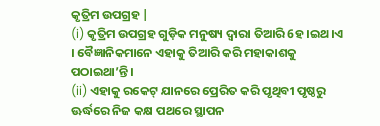କୃତ୍ରିମ ଉପଗ୍ରହ |
(i) କୃତ୍ରିମ ଉପଗ୍ରହ ଗୁଡ଼ିକ ମନୁଷ୍ୟ ଦ୍ଵାରା ତିଆରି 6ହ।ଇଥ।ଏ । ବୈଜ୍ଞାନିକମାନେ ଏହାକୁ ତିଆରି କରି ମହାକାଶକୁ ପଠାଇଥା’ନ୍ତି ।
(ii) ଏହାକୁ ରକେଟ୍ ଯାନରେ ପ୍ରେରିତ କରି ପୃଥିବୀ ପୃଷ୍ଠରୁ ଊର୍ଦ୍ଧରେ ନିଜ କକ୍ଷ ପଥରେ ସ୍ଥାପନ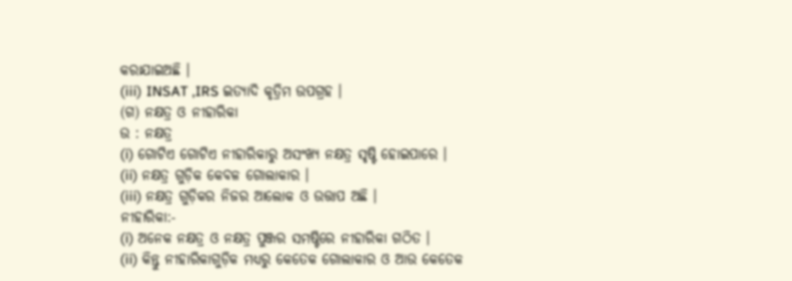କରାଯାଇଅଛି ।
(iii) INSAT ,IRS ଇତ୍ୟାଦି କୃତ୍ରିମ ଉପଗ୍ରହ ।
(ଗ) ନକ୍ଷତ୍ର ଓ ନୀହାରିକା
ଉ : ନକ୍ଷତ୍ର
(i) ଗୋଟିଏ ଗୋଟିଏ ନୀହାରିକାରୁ ଅସଂଖ୍ୟ ନକ୍ଷତ୍ର ସୃଷ୍ଟି ହୋଇପାରେ ।
(ii) ନକ୍ଷତ୍ର ଗୁଡ଼ିକ କେବଳ ଗୋଲାକାର ।
(iii) ନକ୍ଷତ୍ର ଗୁଡ଼ିକର ନିଜର ଆଲୋକ ଓ ଉତ୍ତାପ ଅଛି ।
ନୀହାରିକା:-
(i) ଅନେକ ନକ୍ଷତ୍ର ଓ ନକ୍ଷତ୍ର ପୁଞ୍ଜର ସମଷ୍ଟିରେ ନୀହାରିକା ଗଠିତ ।
(ii) କିନ୍ତୁ ନୀହାରିକାଗୁଡ଼ିକ ମଧ୍ୟରୁ କେତେକ ଗୋଲାକାର ଓ ଆଉ କେତେକ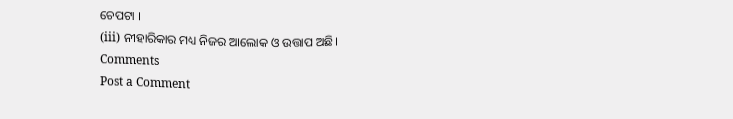ଚେପଟା ।
(iii) ନୀହାରିକାର ମଧ୍ୟ ନିଜର ଆଲୋକ ଓ ଉତ୍ତାପ ଅଛି।
Comments
Post a Comment